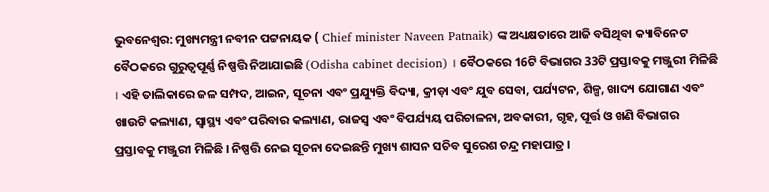ଭୁବନେଶ୍ବର: ମୁଖ୍ୟମନ୍ତ୍ରୀ ନବୀନ ପଟ୍ଟନାୟକ ( Chief minister Naveen Patnaik) ଙ୍କ ଅଧ୍ୟକ୍ଷତାରେ ଆଜି ବସିଥିବା କ୍ୟାବିନେଟ ବୈଠକରେ ଗୁରୁତ୍ୱପୂର୍ଣ୍ଣ ନିଷ୍ପତ୍ତି ନିଆଯାଇଛି (Odisha cabinet decision) । ବୈଠକରେ 16ଟି ବିଭାଗର 33ଟି ପ୍ରସ୍ତାବକୁ ମଞ୍ଜୁରୀ ମିଳିଛି । ଏହି ତାଲିକାରେ ଜଳ ସମ୍ପଦ, ଆଇନ, ସୂଚନା ଏବଂ ପ୍ରଯ୍ୟୁକ୍ତି ବିଦ୍ୟା, କ୍ରୀଡ଼ା ଏବଂ ଯୁବ ସେବା, ପର୍ଯ୍ୟଟନ, ଶିଳ୍ପ, ଖାଦ୍ୟ ଯୋଗାଣ ଏବଂ ଖାଉଟି କଲ୍ୟାଣ, ସ୍ୱାସ୍ଥ୍ୟ ଏବଂ ପରିବାର କଲ୍ୟାଣ, ରାଜସ୍ବ ଏବଂ ବିପର୍ଯ୍ୟୟ ପରିଚାଳନା, ଅବକାରୀ, ଗୃହ, ପୂର୍ତ୍ତ ଓ ଖଣି ବିଭାଗର ପ୍ରସ୍ତାବକୁ ମଞ୍ଜୁରୀ ମିଳିଛି । ନିଷ୍ପତ୍ତି ନେଇ ସୂଚନା ଦେଇଛନ୍ତି ମୁଖ୍ୟ ଶାସନ ସଚିବ ସୁରେଶ ଚନ୍ଦ୍ର ମହାପାତ୍ର ।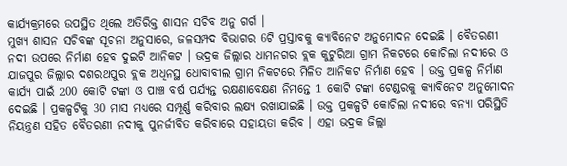କାର୍ଯ୍ୟକ୍ରମରେ ଉପସ୍ଥିତ ଥିଲେ ଅତିରିକ୍ତ ଶାସନ ସଚିବ ଅନୁ ଗର୍ଗ ।
ମୁଖ୍ୟ ଶାସନ ସଚିବଙ୍କ ସୂଚନା ଅନୁସାରେ, ଜଳସମ୍ପଦ ବିଭାଗର 6ଟି ପ୍ରସ୍ତାବକୁ କ୍ୟାବିନେଟ ଅନୁମୋଦନ ଦେଇଛି । ବୈତରଣୀ ନଦୀ ଉପରେ ନିର୍ମାଣ ହେବ ଦୁଇଟି ଆନିକଟ । ଭଦ୍ରକ ଜିଲ୍ଲାର ଧାମନଗର ବ୍ଲକ କୁଟୁରିଆ ଗ୍ରାମ ନିକଟରେ କୋଚିଲା ନଦୀରେ ଓ ଯାଜପୁର ଜିଲ୍ଲାର ଦଶରଥପୁର ବ୍ଲକ ଅଧିନସ୍ଥ ଧୋବାବୀଲ ଗ୍ରାମ ନିକଟରେ ମିଳିତ ଆନିକଟ ନିର୍ମାଣ ହେବ । ଉକ୍ତ ପ୍ରକଳ୍ପ ନିର୍ମାଣ କାର୍ଯ୍ୟ ପାଇଁ 200 କୋଟି ଟଙ୍କା ଓ ପାଞ୍ଚ ବର୍ଷ ପର୍ଯ୍ୟନ୍ତ ରକ୍ଷଣାବେକ୍ଷଣ ନିମନ୍ତେ 1 କୋଟି ଟଙ୍କା ଟେଣ୍ଡରକୁ କ୍ୟାବିନେଟ ଅନୁମୋଦନ ଦେଇଛି । ପ୍ରକଳ୍ପଟିକୁ 30 ମାସ ମଧ୍ୟରେ ସମ୍ପୂର୍ଣ୍ଣ କରିବାର ଲକ୍ଷ୍ୟ ରଖାଯାଇଛି । ଉକ୍ତ ପ୍ରକଳ୍ପଟି କୋଚିଲା ନଦୀରେ ବନ୍ୟା ପରିସ୍ଥିତି ନିୟନ୍ତ୍ରଣ ସହିତ ବୈତରଣୀ ନଦୀକୁ ପୁନର୍ଜୀବିତ କରିବାରେ ସହାୟତା କରିବ । ଏହା ଭଦ୍ରକ ଜିଲ୍ଲା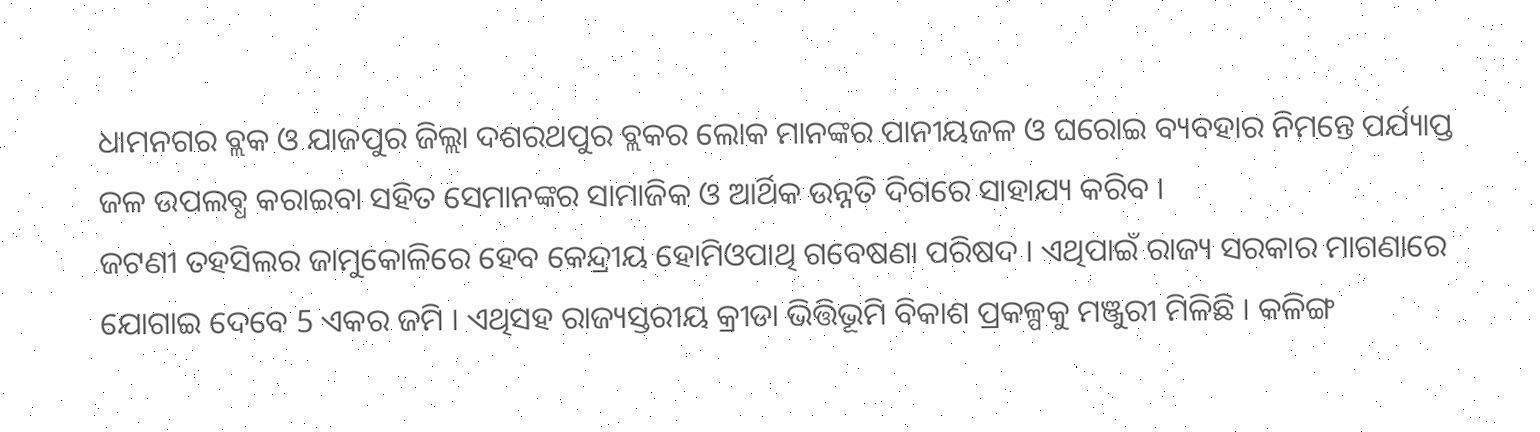ଧାମନଗର ବ୍ଲକ ଓ ଯାଜପୁର ଜିଲ୍ଲା ଦଶରଥପୁର ବ୍ଲକର ଲୋକ ମାନଙ୍କର ପାନୀୟଜଳ ଓ ଘରୋଇ ବ୍ୟବହାର ନିମନ୍ତେ ପର୍ଯ୍ୟାପ୍ତ ଜଳ ଉପଲବ୍ଧ କରାଇବା ସହିତ ସେମାନଙ୍କର ସାମାଜିକ ଓ ଆର୍ଥିକ ଉନ୍ନତି ଦିଗରେ ସାହାଯ୍ୟ କରିବ ।
ଜଟଣୀ ତହସିଲର ଜାମୁକୋଳିରେ ହେବ କେନ୍ଦ୍ରୀୟ ହୋମିଓପାଥି ଗବେଷଣା ପରିଷଦ । ଏଥିପାଇଁ ରାଜ୍ୟ ସରକାର ମାଗଣାରେ ଯୋଗାଇ ଦେବେ 5 ଏକର ଜମି । ଏଥିସହ ରାଜ୍ୟସ୍ତରୀୟ କ୍ରୀଡା ଭିତ୍ତିଭୂମି ବିକାଶ ପ୍ରକଳ୍ପକୁ ମଞ୍ଜୁରୀ ମିଳିଛି । କଳିଙ୍ଗ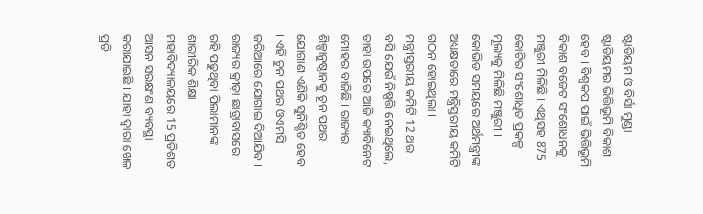ଷ୍ଟାଡିୟମ ଓ ବିର୍ସା ମୁଣ୍ଡା ଷ୍ଟାଡିୟମର ଭିତ୍ତିଭୂମି ବିକାଶ ହେବ । ବିଶ୍ୱକପ ପାଇଁ ଭିତ୍ତିଭୂମି ବିକାଶ ବଜେଟ ସଂଶୋଧନକୁ ମଞ୍ଜୁରୀ ମିଳିଛି । ଏଥିସହ 875 କୋଟିର ସଂଶୋଧିତ ପ୍ରକଳ୍ପ ମୂଲ୍ୟକୁ ମିଳିଛି ମଞ୍ଜୁରୀ । କୋଭିଡ ସମୟରେ ଅର୍ଥମନ୍ତ୍ରୀଙ୍କ ଅଧ୍ୟକ୍ଷତାରେ ମନ୍ତ୍ରିସ୍ତରୀୟ କମିଟି ଗଠନ ହୋଇଥିଲା । ମନ୍ତ୍ରୀସ୍ତରୀୟ କମିଟି 12 ଥର ବସି ଯେଉଁ ନିଷ୍ପତ୍ତି ନେଇଥିଲେ, ତାହା ଉପରେ ଆଜି କ୍ୟାବିନେଟ ମୋହର ବାଜିଛି । ରାଜ୍ୟର ଶିଳ୍ପାନୁଷ୍ଠାନକୁ ଚୂନ ପଥର ଯୋଗାଣ ଏଣିକି ସୁନିଶ୍ଚିତ ହେବ । ଏହି ଚୁନ ପଥର ଓଏମସି ଜରିଆରେ ଯୋଗାଇ ଦିଆଯିବ । ରାଜ୍ୟର କ୍ରୀଡ଼ା ଛାତ୍ରାବାସରେ ରହି ପଢୁଥିବା ପିଲାମାନଙ୍କ ଶାରୀରିକ ଶିକ୍ଷା ମହାବିଦ୍ୟାଳୟରେ 15 ପ୍ରତିଶତ ଆସନ ସରକ୍ଷଂଣ ବ୍ୟବସ୍ଥା କରାଯାଇଛି । ଯାହା ଦ୍ୱାରା ଖେଳ ପ୍ରତି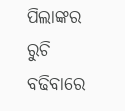ପିଲାଙ୍କର ରୁଚି ବଢିବାରେ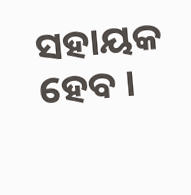ସହାୟକ ହେବ ।